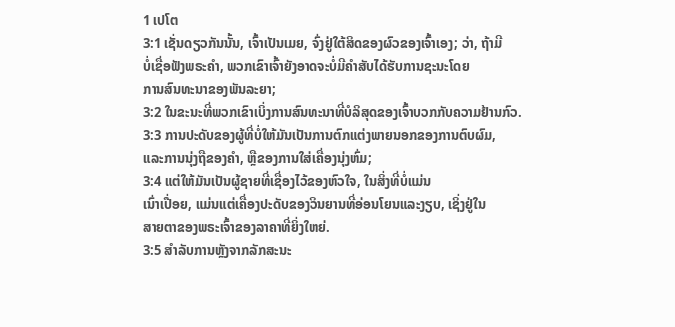1 ເປໂຕ
3:1 ເຊັ່ນດຽວກັນນັ້ນ, ເຈົ້າເປັນເມຍ, ຈົ່ງຢູ່ໃຕ້ສິດຂອງຜົວຂອງເຈົ້າເອງ; ວ່າ, ຖ້າມີ
ບໍ່ເຊື່ອຟັງພຣະຄໍາ, ພວກເຂົາເຈົ້າຍັງອາດຈະບໍ່ມີຄໍາສັບໄດ້ຮັບການຊະນະໂດຍ
ການສົນທະນາຂອງພັນລະຍາ;
3:2 ໃນຂະນະທີ່ພວກເຂົາເບິ່ງການສົນທະນາທີ່ບໍລິສຸດຂອງເຈົ້າບວກກັບຄວາມຢ້ານກົວ.
3:3 ການປະດັບຂອງຜູ້ທີ່ບໍ່ໃຫ້ມັນເປັນການຕົກແຕ່ງພາຍນອກຂອງການຕົບຜົມ,
ແລະການນຸ່ງຖືຂອງຄໍາ, ຫຼືຂອງການໃສ່ເຄື່ອງນຸ່ງຫົ່ມ;
3:4 ແຕ່ໃຫ້ມັນເປັນຜູ້ຊາຍທີ່ເຊື່ອງໄວ້ຂອງຫົວໃຈ, ໃນສິ່ງທີ່ບໍ່ແມ່ນ
ເນົ່າເປື່ອຍ, ແມ່ນແຕ່ເຄື່ອງປະດັບຂອງວິນຍານທີ່ອ່ອນໂຍນແລະງຽບ, ເຊິ່ງຢູ່ໃນ
ສາຍຕາຂອງພຣະເຈົ້າຂອງລາຄາທີ່ຍິ່ງໃຫຍ່.
3:5 ສໍາລັບການຫຼັງຈາກລັກສະນະ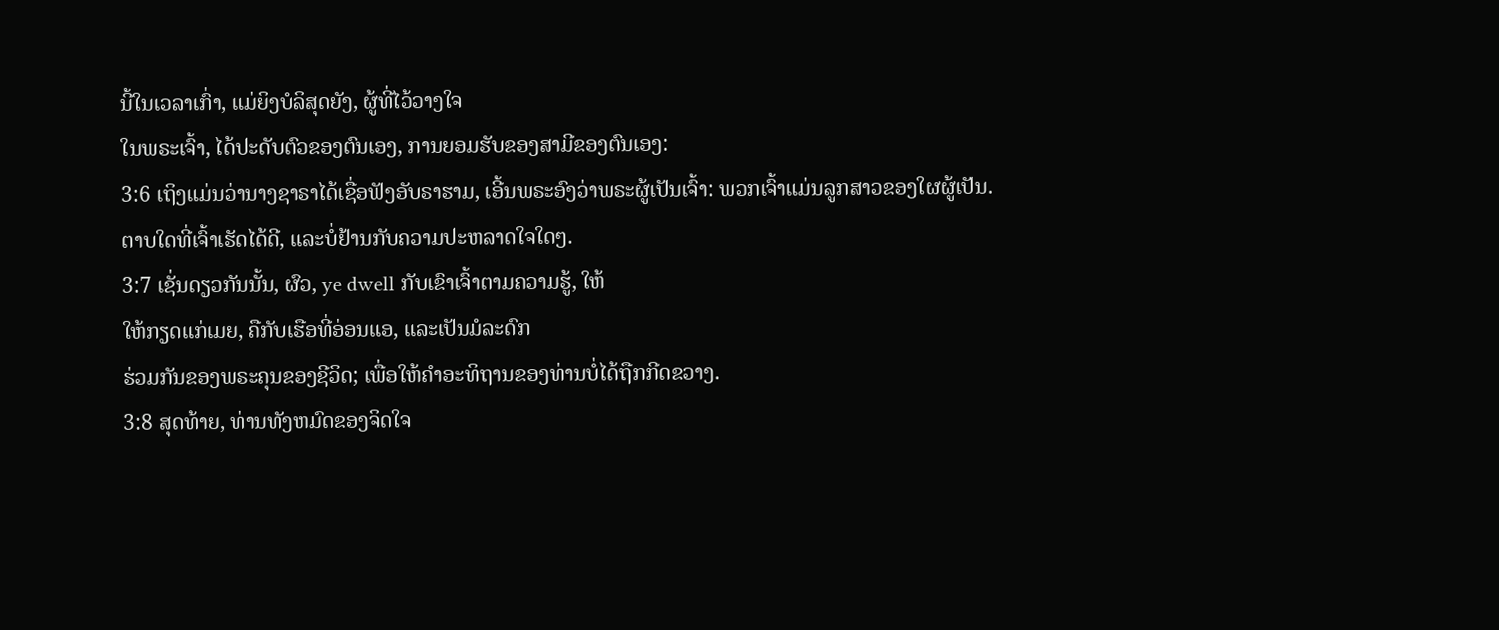ນີ້ໃນເວລາເກົ່າ, ແມ່ຍິງບໍລິສຸດຍັງ, ຜູ້ທີ່ໄວ້ວາງໃຈ
ໃນພຣະເຈົ້າ, ໄດ້ປະດັບຕົວຂອງຕົນເອງ, ການຍອມຮັບຂອງສາມີຂອງຕົນເອງ:
3:6 ເຖິງແມ່ນວ່ານາງຊາຣາໄດ້ເຊື່ອຟັງອັບຣາຮາມ, ເອີ້ນພຣະອົງວ່າພຣະຜູ້ເປັນເຈົ້າ: ພວກເຈົ້າແມ່ນລູກສາວຂອງໃຜຜູ້ເປັນ.
ຕາບໃດທີ່ເຈົ້າເຮັດໄດ້ດີ, ແລະບໍ່ຢ້ານກັບຄວາມປະຫລາດໃຈໃດໆ.
3:7 ເຊັ່ນດຽວກັນນັ້ນ, ຜົວ, ye dwell ກັບເຂົາເຈົ້າຕາມຄວາມຮູ້, ໃຫ້
ໃຫ້ກຽດແກ່ເມຍ, ຄືກັບເຮືອທີ່ອ່ອນແອ, ແລະເປັນມໍລະດົກ
ຮ່ວມກັນຂອງພຣະຄຸນຂອງຊີວິດ; ເພື່ອໃຫ້ຄຳອະທິຖານຂອງທ່ານບໍ່ໄດ້ຖືກກີດຂວາງ.
3:8 ສຸດທ້າຍ, ທ່ານທັງຫມົດຂອງຈິດໃຈ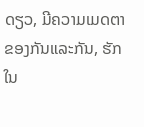ດຽວ, ມີຄວາມເມດຕາຂອງກັນແລະກັນ, ຮັກ
ໃນ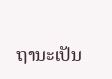ຖານະເປັນ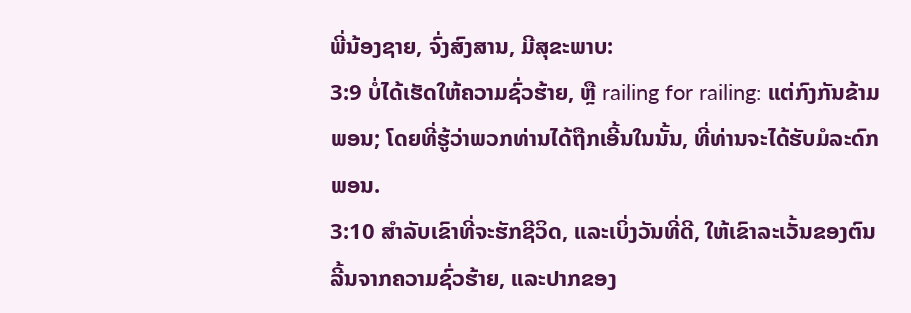ພີ່ນ້ອງຊາຍ, ຈົ່ງສົງສານ, ມີສຸຂະພາບ:
3:9 ບໍ່ໄດ້ເຮັດໃຫ້ຄວາມຊົ່ວຮ້າຍ, ຫຼື railing for railing: ແຕ່ກົງກັນຂ້າມ
ພອນ; ໂດຍທີ່ຮູ້ວ່າພວກທ່ານໄດ້ຖືກເອີ້ນໃນນັ້ນ, ທີ່ທ່ານຈະໄດ້ຮັບມໍລະດົກ
ພອນ.
3:10 ສໍາລັບເຂົາທີ່ຈະຮັກຊີວິດ, ແລະເບິ່ງວັນທີ່ດີ, ໃຫ້ເຂົາລະເວັ້ນຂອງຕົນ
ລີ້ນຈາກຄວາມຊົ່ວຮ້າຍ, ແລະປາກຂອງ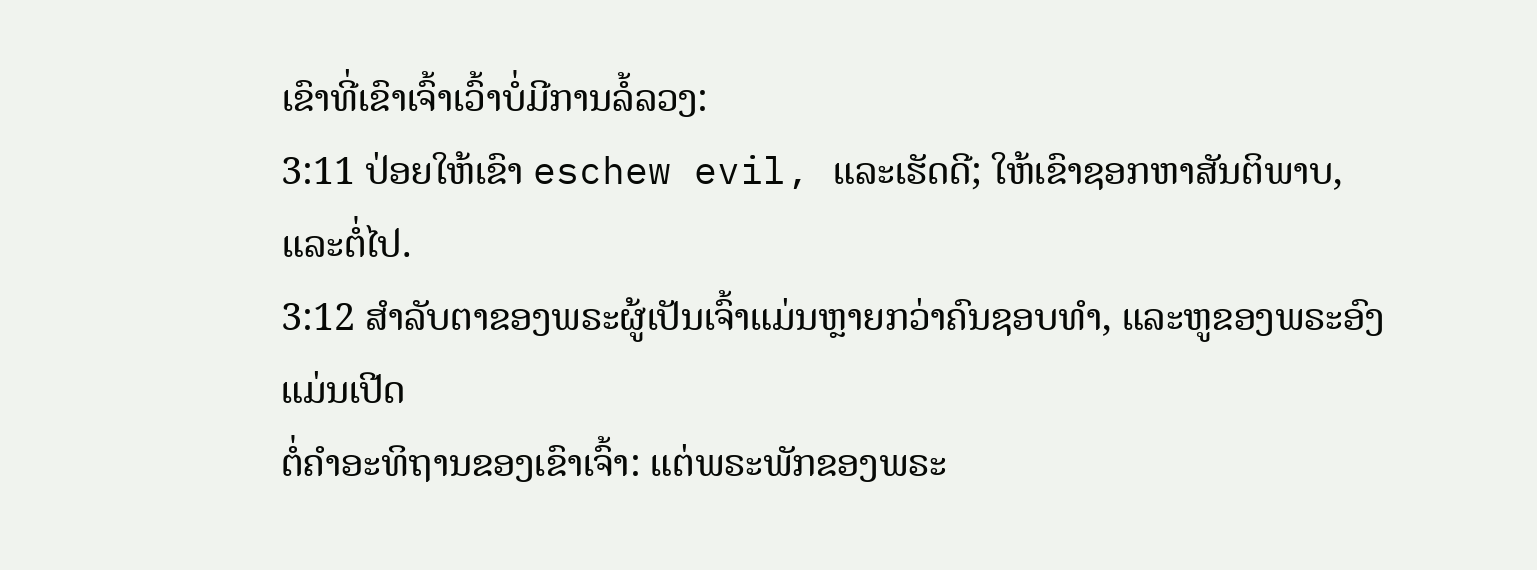ເຂົາທີ່ເຂົາເຈົ້າເວົ້າບໍ່ມີການລໍ້ລວງ:
3:11 ປ່ອຍໃຫ້ເຂົາ eschew evil, ແລະເຮັດດີ; ໃຫ້ເຂົາຊອກຫາສັນຕິພາບ, ແລະຕໍ່ໄປ.
3:12 ສໍາລັບຕາຂອງພຣະຜູ້ເປັນເຈົ້າແມ່ນຫຼາຍກວ່າຄົນຊອບທໍາ, ແລະຫູຂອງພຣະອົງແມ່ນເປີດ
ຕໍ່ຄຳອະທິຖານຂອງເຂົາເຈົ້າ: ແຕ່ພຣະພັກຂອງພຣະ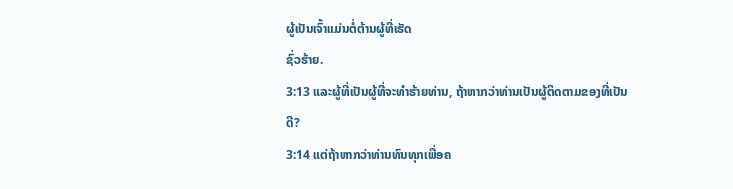ຜູ້ເປັນເຈົ້າແມ່ນຕໍ່ຕ້ານຜູ້ທີ່ເຮັດ
ຊົ່ວຮ້າຍ.
3:13 ແລະຜູ້ທີ່ເປັນຜູ້ທີ່ຈະທໍາຮ້າຍທ່ານ, ຖ້າຫາກວ່າທ່ານເປັນຜູ້ຕິດຕາມຂອງທີ່ເປັນ
ດີ?
3:14 ແຕ່ຖ້າຫາກວ່າທ່ານທົນທຸກເພື່ອຄ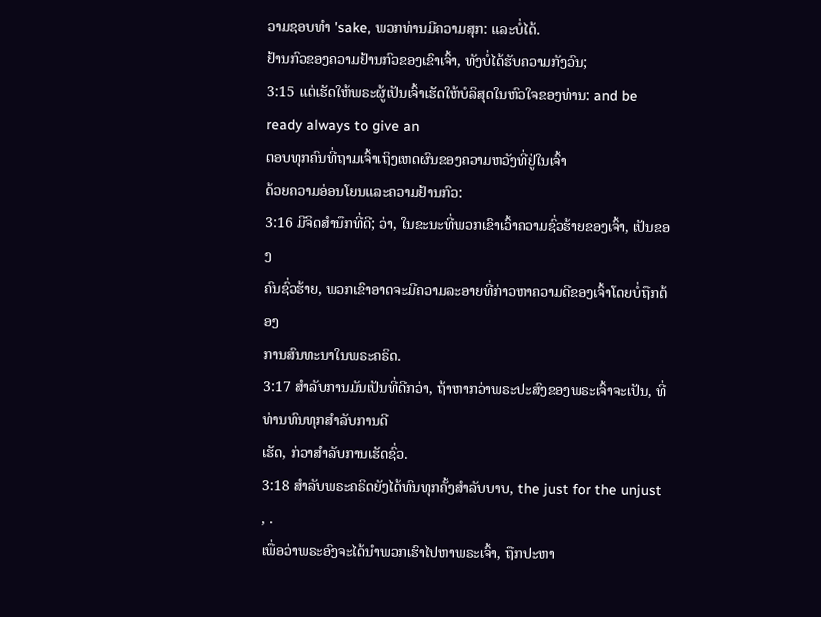ວາມຊອບທໍາ 'sake, ພວກທ່ານມີຄວາມສຸກ: ແລະບໍ່ໄດ້.
ຢ້ານກົວຂອງຄວາມຢ້ານກົວຂອງເຂົາເຈົ້າ, ທັງບໍ່ໄດ້ຮັບຄວາມກັງວົນ;
3:15 ແຕ່ເຮັດໃຫ້ພຣະຜູ້ເປັນເຈົ້າເຮັດໃຫ້ບໍລິສຸດໃນຫົວໃຈຂອງທ່ານ: and be ready always to give an
ຕອບທຸກຄົນທີ່ຖາມເຈົ້າເຖິງເຫດຜົນຂອງຄວາມຫວັງທີ່ຢູ່ໃນເຈົ້າ
ດ້ວຍຄວາມອ່ອນໂຍນແລະຄວາມຢ້ານກົວ:
3:16 ມີຈິດສໍານຶກທີ່ດີ; ວ່າ, ໃນຂະນະທີ່ພວກເຂົາເວົ້າຄວາມຊົ່ວຮ້າຍຂອງເຈົ້າ, ເປັນຂອງ
ຄົນຊົ່ວຮ້າຍ, ພວກເຂົາອາດຈະມີຄວາມລະອາຍທີ່ກ່າວຫາຄວາມດີຂອງເຈົ້າໂດຍບໍ່ຖືກຕ້ອງ
ການສົນທະນາໃນພຣະຄຣິດ.
3:17 ສໍາລັບການມັນເປັນທີ່ດີກວ່າ, ຖ້າຫາກວ່າພຣະປະສົງຂອງພຣະເຈົ້າຈະເປັນ, ທີ່ທ່ານທົນທຸກສໍາລັບການດີ
ເຮັດ, ກ່ວາສໍາລັບການເຮັດຊົ່ວ.
3:18 ສໍາລັບພຣະຄຣິດຍັງໄດ້ທົນທຸກຄັ້ງສໍາລັບບາບ, the just for the unjust , .
ເພື່ອວ່າພຣະອົງຈະໄດ້ນໍາພວກເຮົາໄປຫາພຣະເຈົ້າ, ຖືກປະຫາ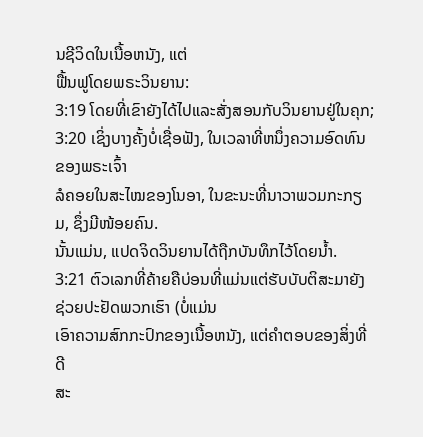ນຊີວິດໃນເນື້ອຫນັງ, ແຕ່
ຟື້ນຟູໂດຍພຣະວິນຍານ:
3:19 ໂດຍທີ່ເຂົາຍັງໄດ້ໄປແລະສັ່ງສອນກັບວິນຍານຢູ່ໃນຄຸກ;
3:20 ເຊິ່ງບາງຄັ້ງບໍ່ເຊື່ອຟັງ, ໃນເວລາທີ່ຫນຶ່ງຄວາມອົດທົນຂອງພຣະເຈົ້າ
ລໍຄອຍໃນສະໄໝຂອງໂນອາ, ໃນຂະນະທີ່ນາວາພວມກະກຽມ, ຊຶ່ງມີໜ້ອຍຄົນ.
ນັ້ນແມ່ນ, ແປດຈິດວິນຍານໄດ້ຖືກບັນທຶກໄວ້ໂດຍນ້ຳ.
3:21 ຕົວເລກທີ່ຄ້າຍຄືບ່ອນທີ່ແມ່ນແຕ່ຮັບບັບຕິສະມາຍັງຊ່ວຍປະຢັດພວກເຮົາ (ບໍ່ແມ່ນ
ເອົາຄວາມສົກກະປົກຂອງເນື້ອຫນັງ, ແຕ່ຄໍາຕອບຂອງສິ່ງທີ່ດີ
ສະ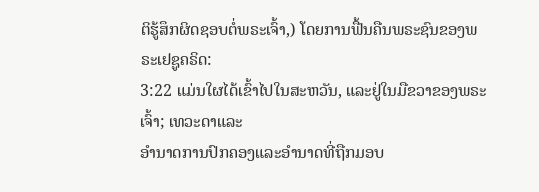ຕິຮູ້ສຶກຜິດຊອບຕໍ່ພຣະເຈົ້າ,) ໂດຍການຟື້ນຄືນພຣະຊົນຂອງພຣະເຢຊູຄຣິດ:
3:22 ແມ່ນໃຜໄດ້ເຂົ້າໄປໃນສະຫວັນ, ແລະຢູ່ໃນມືຂວາຂອງພຣະເຈົ້າ; ເທວະດາແລະ
ອຳນາດການປົກຄອງແລະອຳນາດທີ່ຖືກມອບ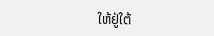ໃຫ້ຢູ່ໃຕ້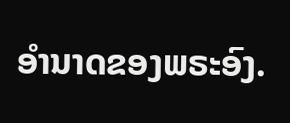ອຳນາດຂອງພຣະອົງ.